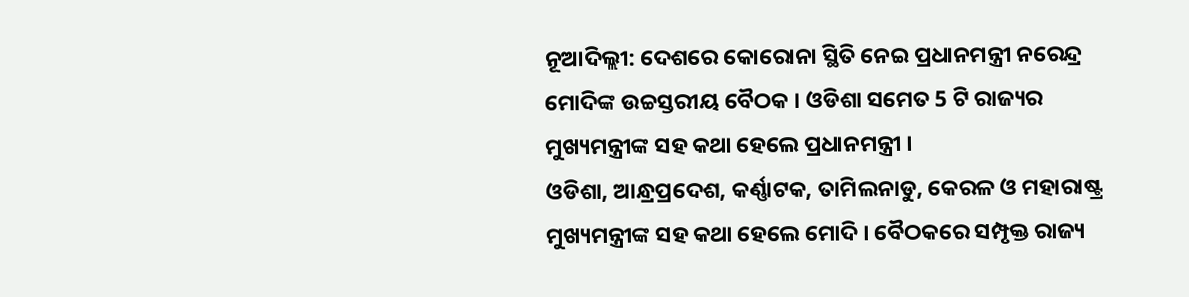ନୂଆଦିଲ୍ଲୀ: ଦେଶରେ କୋରୋନା ସ୍ଥିତି ନେଇ ପ୍ରଧାନମନ୍ତ୍ରୀ ନରେନ୍ଦ୍ର ମୋଦିଙ୍କ ଉଚ୍ଚସ୍ତରୀୟ ବୈଠକ । ଓଡିଶା ସମେତ 5 ଟି ରାଜ୍ୟର ମୁଖ୍ୟମନ୍ତ୍ରୀଙ୍କ ସହ କଥା ହେଲେ ପ୍ରଧାନମନ୍ତ୍ରୀ ।
ଓଡିଶା, ଆନ୍ଧ୍ରପ୍ରଦେଶ, କର୍ଣ୍ଣାଟକ, ତାମିଲନାଡୁ, କେରଳ ଓ ମହାରାଷ୍ଟ୍ର ମୁଖ୍ୟମନ୍ତ୍ରୀଙ୍କ ସହ କଥା ହେଲେ ମୋଦି । ବୈଠକରେ ସମ୍ପୃକ୍ତ ରାଜ୍ୟ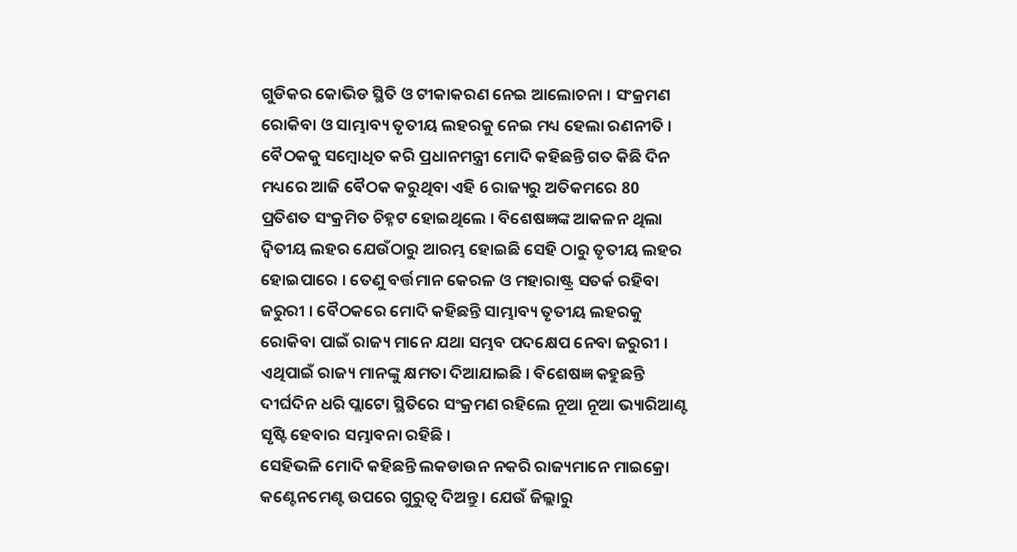ଗୁଡିକର କୋଭିଡ ସ୍ଥିତି ଓ ଟୀକାକରଣ ନେଇ ଆଲୋଚନା । ସଂକ୍ରମଣ ରୋକିବା ଓ ସାମ୍ଭାବ୍ୟ ତୃତୀୟ ଲହରକୁ ନେଇ ମଧ୍ୟ ହେଲା ରଣନୀତି ।
ବୈଠକକୁ ସମ୍ବୋଧିତ କରି ପ୍ରଧାନମନ୍ତ୍ରୀ ମୋଦି କହିଛନ୍ତି ଗତ କିଛି ଦିନ ମଧ୍ୟରେ ଆଜି ବୈଠକ କରୁଥିବା ଏହି 6 ରାଜ୍ୟରୁ ଅତିକମରେ 80 ପ୍ରତିଶତ ସଂକ୍ରମିତ ଚିହ୍ନଟ ହୋଇଥିଲେ । ବିଶେଷଜ୍ଞଙ୍କ ଆକଳନ ଥିଲା ଦ୍ବିତୀୟ ଲହର ଯେଉଁଠାରୁ ଆରମ୍ଭ ହୋଇଛି ସେହି ଠାରୁ ତୃତୀୟ ଲହର ହୋଇପାରେ । ତେଣୁ ବର୍ତ୍ତମାନ କେରଳ ଓ ମହାରାଷ୍ଟ୍ର ସତର୍କ ରହିବା ଜରୁରୀ । ବୈଠକରେ ମୋଦି କହିଛନ୍ତି ସାମ୍ଭାବ୍ୟ ତୃତୀୟ ଲହରକୁ ରୋକିବା ପାଇଁ ରାଜ୍ୟ ମାନେ ଯଥା ସମ୍ଭବ ପଦକ୍ଷେପ ନେବା ଜରୁରୀ । ଏଥିପାଇଁ ରାଜ୍ୟ ମାନଙ୍କୁ କ୍ଷମତା ଦିଆଯାଇଛି । ବିଶେଷଜ୍ଞ କହୁଛନ୍ତି ଦୀର୍ଘଦିନ ଧରି ପ୍ଲାଟୋ ସ୍ଥିତିରେ ସଂକ୍ରମଣ ରହିଲେ ନୂଆ ନୂଆ ଭ୍ୟାରିଆଣ୍ଟ ସୃଷ୍ଟି ହେବାର ସମ୍ଭାବନା ରହିଛି ।
ସେହିଭଳି ମୋଦି କହିଛନ୍ତି ଲକଡାଉନ ନକରି ରାଜ୍ୟମାନେ ମାଇକ୍ରୋ କଣ୍ଟେନମେଣ୍ଟ ଉପରେ ଗୁରୁତ୍ବ ଦିଅନ୍ତୁ । ଯେଉଁ ଜିଲ୍ଲାରୁ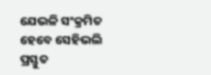ଯେଭଳି ସଂକ୍ରମିତ ହେବେ ସେହିଭଲି ପ୍ରସ୍ତୁତ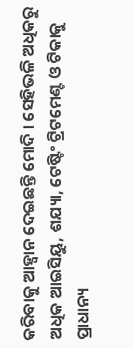କରିବାକୁ ଆହ୍ବାନ ଦେଇଛନ୍ତି ମୋଦି । ସେହିଭଳି ଅଧିକରୁ ଅଧିକ ଆଇସିୟୁ, ଶଯ୍ୟା, ଟେଷ୍ଟିଂ ଟ୍ରିଟମେଣ୍ଟ ଓ ଟିକାକୁ ପ୍ରାଧାନ୍ୟ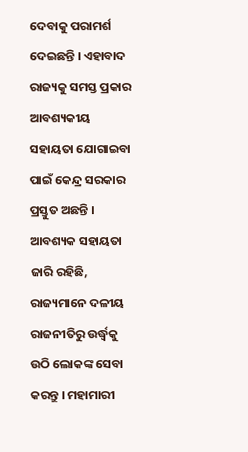ଦେବାକୁ ପରାମର୍ଶ ଦେଇଛନ୍ତି । ଏହାବାଦ ରାଜ୍ୟକୁ ସମସ୍ତ ପ୍ରକାର ଆବଶ୍ୟକୀୟ ସହାୟତା ଯୋଗାଇବା ପାଇଁ କେନ୍ଦ୍ର ସରକାର ପ୍ରସ୍ତୁତ ଅଛନ୍ତି । ଆବଶ୍ୟକ ସହାୟତା ଜାରି ରହିଛି, ରାଜ୍ୟମାନେ ଦଳୀୟ ରାଜନୀତିରୁ ଉର୍ଦ୍ଧ୍ବକୁ ଉଠି ଲୋକଙ୍କ ସେବା କରନ୍ତୁ । ମହାମାରୀ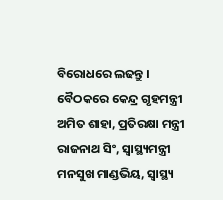ବିରୋଧରେ ଲଢନ୍ତୁ ।
ବୈଠକରେ କେନ୍ଦ୍ର ଗୃହମନ୍ତ୍ରୀ ଅମିତ ଶାହା, ପ୍ରତିରକ୍ଷା ମନ୍ତ୍ରୀ ରାଜନାଥ ସିଂ, ସ୍ବାସ୍ଥ୍ୟମନ୍ତ୍ରୀ ମନସୁଖ ମାଣ୍ଡଭିୟ, ସ୍ବାସ୍ଥ୍ୟ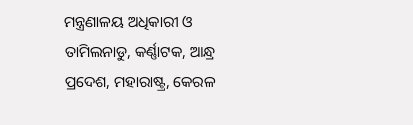ମନ୍ତ୍ରଣାଳୟ ଅଧିକାରୀ ଓ ତାମିଲନାଡୁ, କର୍ଣ୍ଣାଟକ, ଆନ୍ଧ୍ର ପ୍ରଦେଶ, ମହାରାଷ୍ଟ୍ର, କେରଳ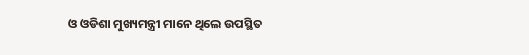ଓ ଓଡିଶା ମୁଖ୍ୟମନ୍ତ୍ରୀ ମାନେ ଥିଲେ ଉପସ୍ଥିତ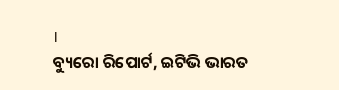।
ବ୍ୟୁରୋ ରିପୋର୍ଟ, ଇଟିଭି ଭାରତ